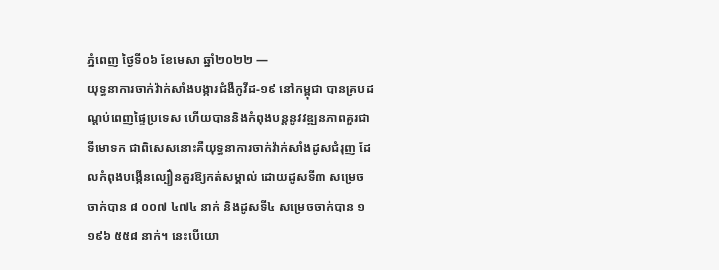ភ្នំពេញ ថ្ងៃទី០៦ ខែមេសា ឆ្នាំ២០២២ —
យុទ្ធនាការចាក់វ៉ាក់សាំងបង្ការជំងឺកូវីដ-១៩ នៅកម្ពុជា បានគ្របដណ្តប់ពេញផ្ទៃប្រទេស ហើយបាននិងកំពុងបន្តនូវវឌ្ឍនភាពគួរជាទីមោទក ជាពិសេសនោះគឺយុទ្ធនាការចាក់វ៉ាក់សាំងដូសជំរុញ ដែលកំពុងបង្កើនល្បឿនគួរឱ្យកត់សម្គាល់ ដោយដូសទី៣ សម្រេចចាក់បាន ៨ ០០៧ ៤៧៤ នាក់ និងដូសទី៤ សម្រេចចាក់បាន ១ ១៩៦ ៥៥៨ នាក់។ នេះបើយោ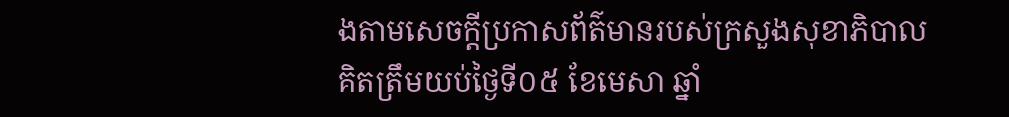ងតាមសេចក្តីប្រកាសព័ត៌មានរបស់ក្រសួងសុខាភិបាល គិតត្រឹមយប់ថ្ងៃទី០៥ ខែមេសា ឆ្នាំ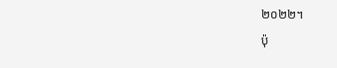២០២២។
ប៉ុ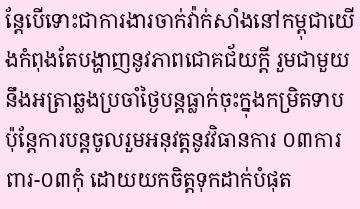ន្តែបើទោះជាការងារចាក់វ៉ាក់សាំងនៅកម្ពុជាយើងកំពុងតែបង្ហាញនូវភាពជោគជ័យក្តី រួមជាមួយនឹងអត្រាឆ្លងប្រចាំថ្ងៃបន្តធ្លាក់ចុះក្នុងកម្រិតទាប ប៉ុន្តែការបន្តចូលរួមអនុវត្តនូវវិធានការ ០៣ការពារ-០៣កុំ ដោយយកចិត្តទុកដាក់បំផុត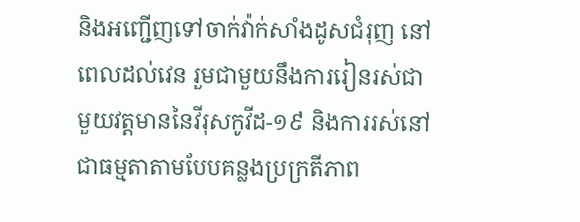និងអញ្ជើញទៅចាក់វ៉ាក់សាំងដូសជំរុញ នៅពេលដល់វេន រួមជាមួយនឹងការរៀនរស់ជាមួយវត្តមាននៃវីរុសកូវីដ-១៩ និងការរស់នៅជាធម្មតាតាមបែបគន្លងប្រក្រតីភាព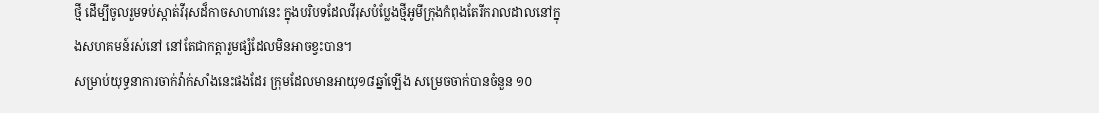ថ្មី ដើម្បីចូលរួមទប់ស្កាត់វីរុសដ៏កាចសាហាវនេះ ក្នុងបរិបទដែលវីរុសបំប្លែងថ្មីអូមីក្រុងកំពុងតែរីករាលដាលនៅក្នុងសហគមន៍រស់នៅ នៅតែជាកត្តារួមផ្សំដែលមិនអាចខ្វះបាន។
សម្រាប់យុទ្ធនាការចាក់វ៉ាក់សាំងនេះផងដែរ ក្រុមដែលមានអាយុ១៨ឆ្នាំឡើង សម្រេចចាក់បានចំនួន ១០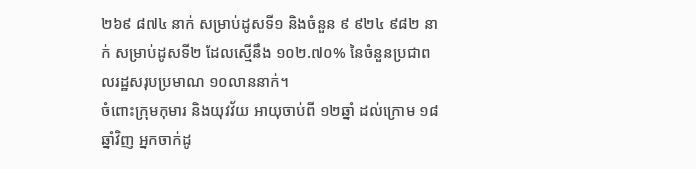២៦៩ ៨៧៤ នាក់ សម្រាប់ដូសទី១ និងចំនួន ៩ ៩២៤ ៩៨២ នាក់ សម្រាប់ដូសទី២ ដែលស្មើនឹង ១០២.៧០% នៃចំនួនប្រជាពលរដ្ឋសរុបប្រមាណ ១០លាននាក់។
ចំពោះក្រុមកុមារ និងយុវវ័យ អាយុចាប់ពី ១២ឆ្នាំ ដល់ក្រោម ១៨ឆ្នាំវិញ អ្នកចាក់ដូ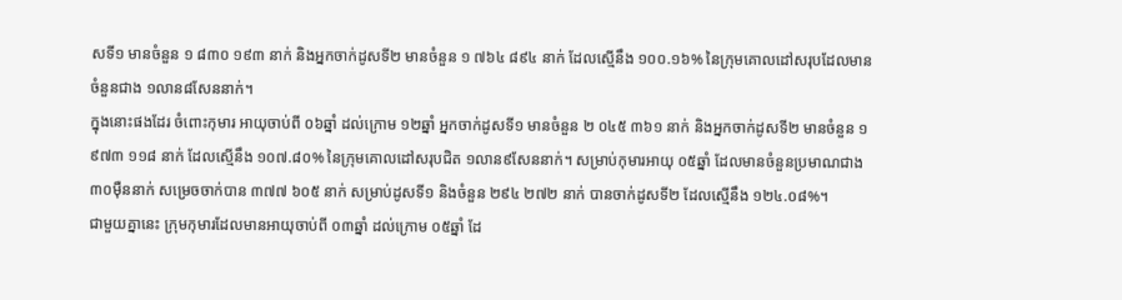សទី១ មានចំនួន ១ ៨៣០ ១៩៣ នាក់ និងអ្នកចាក់ដូសទី២ មានចំនួន ១ ៧៦៤ ៨៩៤ នាក់ ដែលស្មើនឹង ១០០.១៦% នៃក្រុមគោលដៅសរុបដែលមានចំនួនជាង ១លាន៨សែននាក់។
ក្នុងនោះផងដែរ ចំពោះកុមារ អាយុចាប់ពី ០៦ឆ្នាំ ដល់ក្រោម ១២ឆ្នាំ អ្នកចាក់ដូសទី១ មានចំនួន ២ ០៤៥ ៣៦១ នាក់ និងអ្នកចាក់ដូសទី២ មានចំនួន ១ ៩៧៣ ១១៨ នាក់ ដែលស្មើនឹង ១០៧.៨០% នៃក្រុមគោលដៅសរុបជិត ១លាន៩សែននាក់។ សម្រាប់កុមារអាយុ ០៥ឆ្នាំ ដែលមានចំនួនប្រមាណជាង ៣០ម៉ឺននាក់ សម្រេចចាក់បាន ៣៧៧ ៦០៥ នាក់ សម្រាប់ដូសទី១ និងចំនួន ២៩៤ ២៧២ នាក់ បានចាក់ដូសទី២ ដែលស្មើនឹង ១២៤.០៨%។
ជាមួយគ្នានេះ ក្រុមកុមារដែលមានអាយុចាប់ពី ០៣ឆ្នាំ ដល់ក្រោម ០៥ឆ្នាំ ដែ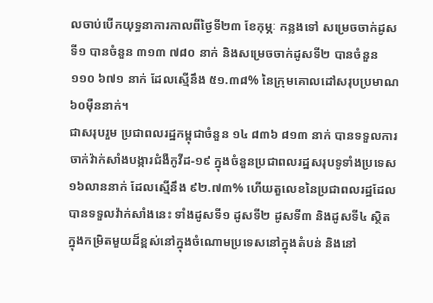លចាប់បើកយុទ្ធនាការកាលពីថ្ងៃទី២៣ ខែកុម្ភៈ កន្លងទៅ សម្រេចចាក់ដូសទី១ បានចំនួន ៣១៣ ៧៨០ នាក់ និងសម្រេចចាក់ដូសទី២ បានចំនួន ១១០ ៦៧១ នាក់ ដែលស្មើនឹង ៥១.៣៨% នៃក្រុមគោលដៅសរុបប្រមាណ ៦០ម៉ឺននាក់។
ជាសរុបរួម ប្រជាពលរដ្ឋកម្ពុជាចំនួន ១៤ ៨៣៦ ៨១៣ នាក់ បានទទួលការចាក់វ៉ាក់សាំងបង្ការជំងឺកូវីដ-១៩ ក្នុងចំនួនប្រជាពលរដ្ឋសរុបទូទាំងប្រទេស ១៦លាននាក់ ដែលស្មើនឹង ៩២.៧៣% ហើយតួលេខនៃប្រជាពលរដ្ឋដែលបានទទួលវ៉ាក់សាំងនេះ ទាំងដូសទី១ ដូសទី២ ដូសទី៣ និងដូសទី៤ ស្ថិតក្នុងកម្រិតមួយដ៏ខ្ពស់នៅក្នុងចំណោមប្រទេសនៅក្នុងតំបន់ និងនៅ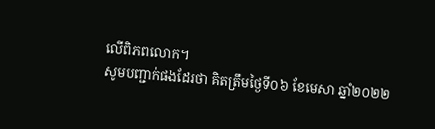លើពិភពលោក។
សូមបញ្ជាក់ផងដែរថា គិតត្រឹមថ្ងៃទី០៦ ខែមេសា ឆ្នាំ២០២២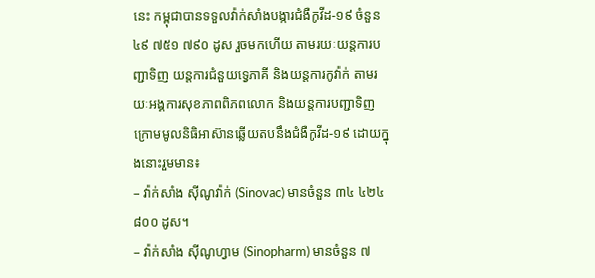នេះ កម្ពុជាបានទទួលវ៉ាក់សាំងបង្ការជំងឺកូវីដ-១៩ ចំនួន ៤៩ ៧៥១ ៧៩០ ដូស រួចមកហើយ តាមរយៈយន្តការបញ្ជាទិញ យន្តការជំនួយទ្វេភាគី និងយន្តការកូវ៉ាក់ តាមរយៈអង្គការសុខភាពពិភពលោក និងយន្តការបញ្ជាទិញក្រោមមូលនិធិអាស៊ានឆ្លើយតបនឹងជំងឺកូវីដ-១៩ ដោយក្នុងនោះរួមមាន៖
– វ៉ាក់សាំង ស៊ីណូវ៉ាក់ (Sinovac) មានចំនួន ៣៤ ៤២៤ ៨០០ ដូស។
– វ៉ាក់សាំង ស៊ីណូហ្វាម (Sinopharm) មានចំនួន ៧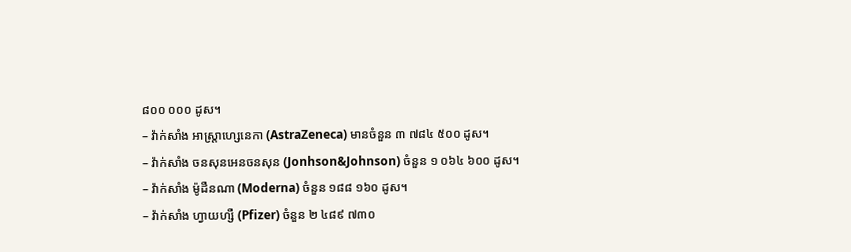៨០០ ០០០ ដូស។
– វ៉ាក់សាំង អាស្ត្រាហ្សេនេកា (AstraZeneca) មានចំនួន ៣ ៧៨៤ ៥០០ ដូស។
– វ៉ាក់សាំង ចនសុនអេនចនសុន (Jonhson&Johnson) ចំនួន ១ ០៦៤ ៦០០ ដូស។
– វ៉ាក់សាំង ម៉ូដឺនណា (Moderna) ចំនួន ១៨៨ ១៦០ ដូស។
– វ៉ាក់សាំង ហ្វាយហ្សឺ (Pfizer) ចំនួន ២ ៤៨៩ ៧៣០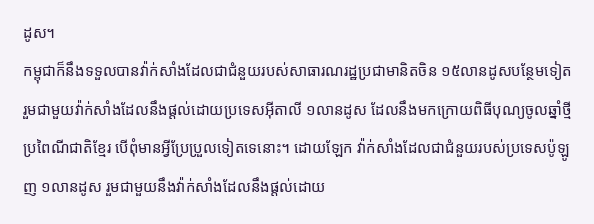ដូស។
កម្ពុជាក៏នឹងទទួលបានវ៉ាក់សាំងដែលជាជំនួយរបស់សាធារណរដ្ឋប្រជាមានិតចិន ១៥លានដូសបន្ថែមទៀត រួមជាមួយវ៉ាក់សាំងដែលនឹងផ្តល់ដោយប្រទេសអ៊ីតាលី ១លានដូស ដែលនឹងមកក្រោយពិធីបុណ្យចូលឆ្នាំថ្មីប្រពៃណីជាតិខ្មែរ បើពុំមានអ្វីប្រែប្រួលទៀតទេនោះ។ ដោយឡែក វ៉ាក់សាំងដែលជាជំនួយរបស់ប្រទេសប៉ូឡូញ ១លានដូស រួមជាមួយនឹងវ៉ាក់សាំងដែលនឹងផ្តល់ដោយ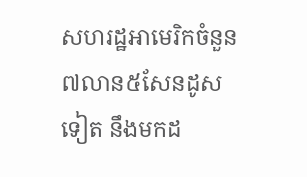សហរដ្ឋអាមេរិកចំនួន ៧លាន៥សែនដូសទៀត នឹងមកដ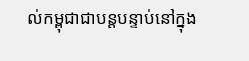ល់កម្ពុជាជាបន្តបន្ទាប់នៅក្នុង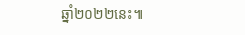ឆ្នាំ២០២២នេះ៕